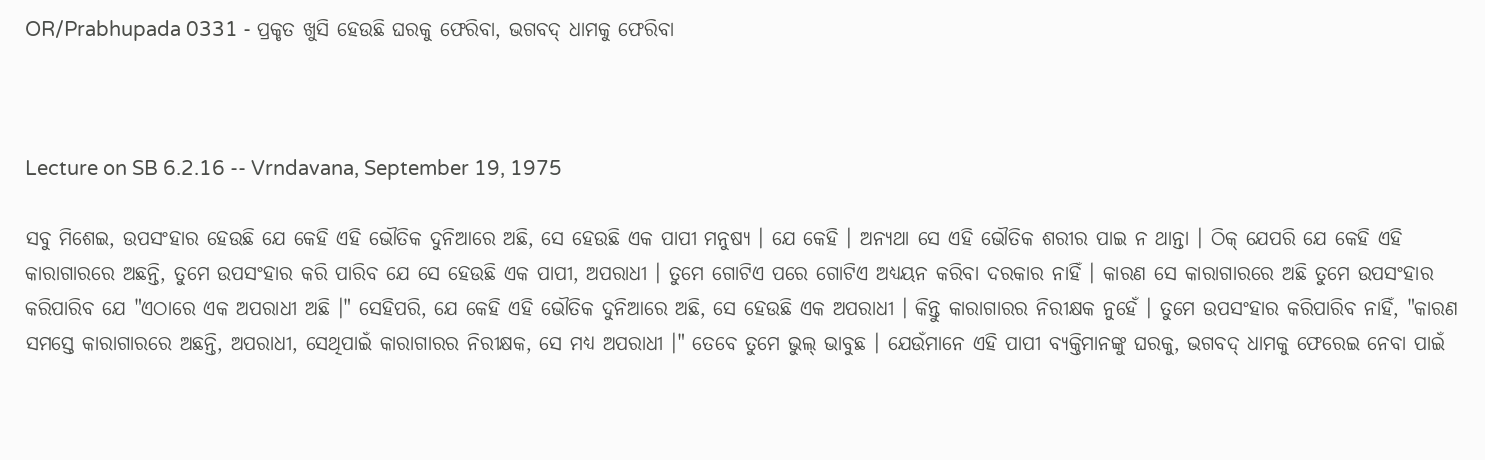OR/Prabhupada 0331 - ପ୍ରକୃତ ଖୁସି ହେଉଛି ଘରକୁ ଫେରିବା, ଭଗବଦ୍ ଧାମକୁ ଫେରିବା



Lecture on SB 6.2.16 -- Vrndavana, September 19, 1975

ସବୁ ମିଶେଇ, ଉପସଂହାର ହେଉଛି ଯେ କେହି ଏହି ଭୌତିକ ଦୁନିଆରେ ଅଛି, ସେ ହେଉଛି ଏକ ପାପୀ ମନୁଷ୍ୟ । ଯେ କେହି । ଅନ୍ୟଥା ସେ ଏହି ଭୌତିକ ଶରୀର ପାଇ ନ ଥାନ୍ତା । ଠିକ୍ ଯେପରି ଯେ କେହି ଏହି କାରାଗାରରେ ଅଛନ୍ତି, ତୁମେ ଉପସଂହାର କରି ପାରିବ ଯେ ସେ ହେଉଛି ଏକ ପାପୀ, ଅପରାଧୀ । ତୁମେ ଗୋଟିଏ ପରେ ଗୋଟିଏ ଅଧ୍ୟୟନ କରିବା ଦରକାର ନାହିଁ । କାରଣ ସେ କାରାଗାରରେ ଅଛି ତୁମେ ଉପସଂହାର କରିପା‍ରିବ ଯେ "ଏଠାରେ ଏକ ଅପରାଧୀ ଅଛି ।" ସେହିପରି, ଯେ କେହି ଏହି ଭୌତିକ ଦୁନିଆରେ ଅଛି, ସେ ହେଉଛି ଏକ ଅପରାଧୀ । କିନ୍ତୁ କାରାଗାରର ନିରୀକ୍ଷକ ନୁହେଁ । ତୁମେ ଉପସଂହାର କରିପାରିବ ନାହିଁ, "କାରଣ ସମସ୍ତେ କାରାଗାରରେ ଅଛନ୍ତି, ଅପର‍ାଧୀ, ସେଥିପାଇଁ କାରାଗାରର ନିରୀକ୍ଷକ, ସେ ମଧ୍ୟ ଅପରାଧୀ ।" ତେବେ ତୁମେ ଭୁଲ୍ ଭାବୁଛ । ଯେଉଁମାନେ ଏହି ପାପୀ ବ୍ୟକ୍ତିମାନଙ୍କୁ ଘରକୁ, ଭଗବଦ୍ ଧାମକୁ ଫେରେଇ ନେବା ପାଇଁ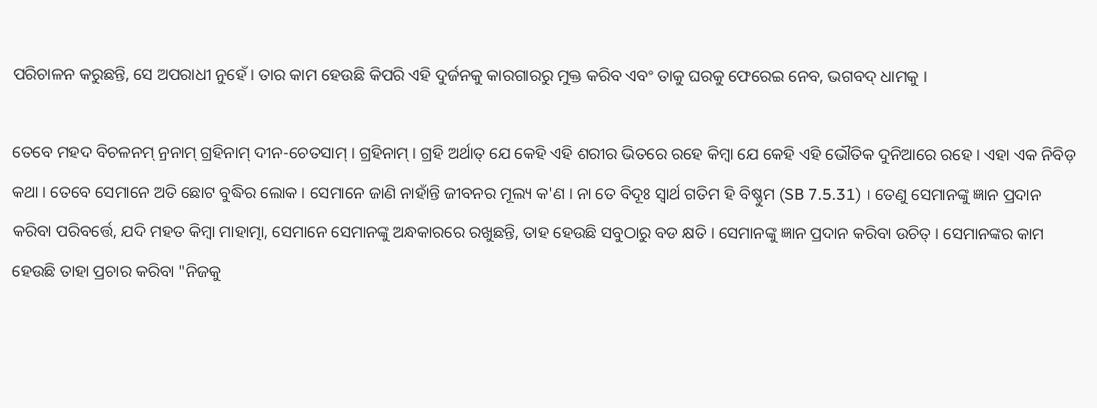ପରିଚାଳନ କରୁଛନ୍ତି, ସେ ଅପରାଧୀ ନୁହେଁ । ତାର କାମ ହେଉଛି କିପରି ଏହି ଦୁର୍ଜନକୁ କାରଗାରରୁ ମୁକ୍ତ କରିବ ଏବଂ ତାକୁ ଘରକୁ ଫେରେଇ ନେବ, ଭଗବଦ୍ ଧାମକୁ ।

ତେବେ ମହଦ ବିଚଳନମ୍ ନ୍ରନାମ୍ ଗ୍ରହିନାମ୍ ଦୀନ-ଚେତସାମ୍ । ଗ୍ରହିନାମ୍ । ଗ୍ରହି ଅର୍ଥାତ୍ ଯେ କେହି ଏହି ଶରୀର ଭିତରେ ରହେ କିମ୍ଵା ଯେ କେହି ଏହି ଭୌତିକ ଦୁନିଆରେ ରହେ । ଏହା ଏକ ନିବିଡ଼ କଥା । ତେବେ ସେମାନେ ଅତି ଛୋଟ ବୁଦ୍ଧିର ଲୋକ । ସେମାନେ ଜାଣି ନାହାଁନ୍ତି ଜୀବନର ମୂଲ୍ୟ କ'ଣ । ନା ତେ ବିଦୂଃ ସ୍ଵାର୍ଥ ଗତିମ ହି ବିଷ୍ଣୁମ (SB 7.5.31) । ତେଣୁ ସେମାନଙ୍କୁ ଜ୍ଞାନ ପ୍ରଦାନ କରିବା ପରିବର୍ତ୍ତେ, ଯଦି ମହତ କିମ୍ଵା ମାହାତ୍ମା, ସେମାନେ ସେମାନଙ୍କୁ ଅନ୍ଧକାରରେ ରଖୁଛନ୍ତି, ତାହ ହେଉଛି ସବୁଠାରୁ ବଡ କ୍ଷତି । ସେମାନଙ୍କୁ ଜ୍ଞାନ ପ୍ରଦାନ କରିବା ଉଚିତ୍ । ସେମାନଙ୍କର କାମ ହେଉଛି ତାହା ପ୍ରଚାର କରିବା "ନିଜକୁ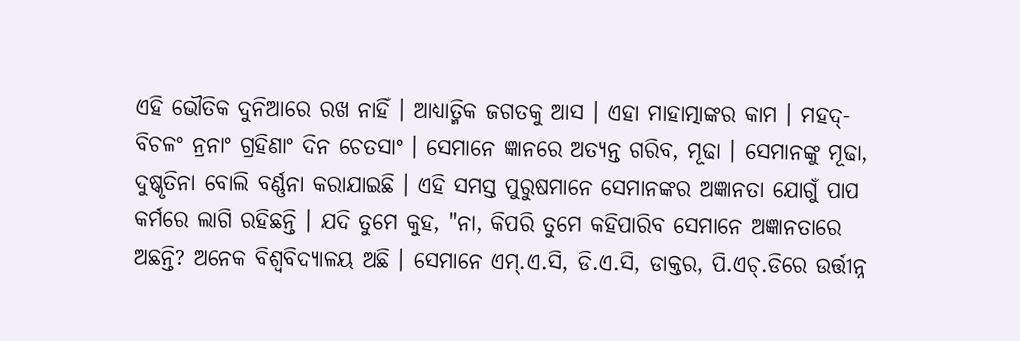ଏହି ଭୌତିକ ଦୁନିଆରେ ରଖ ନାହିଁ । ଆଧ୍ୟାତ୍ମିକ ଜଗତକୁ ଆସ । ଏହା ମାହାତ୍ମାଙ୍କର କାମ । ମହଦ୍-ବିଚଳଂ ନ୍ରନାଂ ଗ୍ରହିଣାଂ ଦିନ ଚେତସାଂ । ସେମାନେ ଜ୍ଞାନରେ ଅତ୍ୟନ୍ତ ଗରିବ, ମୂଢା । ସେମାନଙ୍କୁ ମୂଢା, ଦୁଷ୍କୃତିନା ବୋଲି ବର୍ଣ୍ଣନା କରାଯାଇଛି । ଏହି ସମସ୍ତ ପୁରୁଷମାନେ ସେମାନଙ୍କର ଅଜ୍ଞାନତା ଯୋଗୁଁ ପାପ କର୍ମରେ ଲାଗି ରହିଛନ୍ତି । ଯଦି ତୁମେ କୁହ, "ନା, କିପରି ତୁମେ କହିପାରିବ ସେମାନେ ଅଜ୍ଞାନତାରେ ଅଛନ୍ତି? ଅନେକ ବିଶ୍ଵବିଦ୍ୟାଳୟ ଅଛି । ସେମାନେ ଏମ୍.ଏ.ସି, ଡି.ଏ.ସି, ଡାକ୍ତର, ପି.ଏଚ୍.ଡିରେ ଉର୍ତ୍ତୀନ୍ନ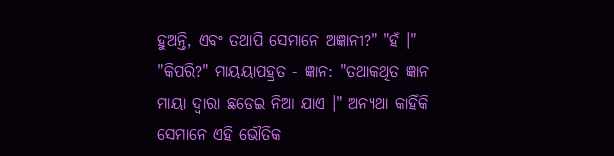ହୁଅନ୍ତି, ଏବଂ ତଥାପି ସେମାନେ ଅଜ୍ଞାନୀ?" "ହଁ ।" "କିପରି?" ମାୟୟାପହ୍ରତ - ଜ୍ଞାନ: "ତଥାକଥିତ ଜ୍ଞାନ ମାୟା ଦ୍ଵାରା ଛଡେଇ ନିଆ ଯାଏ ।" ଅନ୍ୟଥା କାହିଁକି ସେମାନେ ଏହି ଭୌତିକ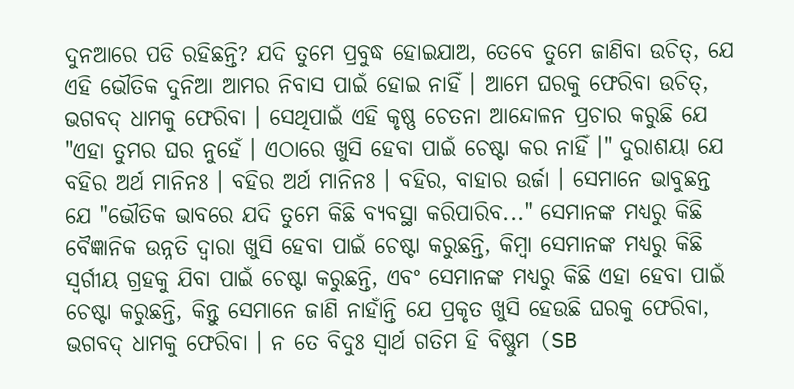ଦୁନଆରେ ପଡି ରହିଛନ୍ତି? ଯଦି ତୁମେ ପ୍ରବୁଦ୍ଧ ହୋଇଯାଅ, ତେବେ ତୁମେ ଜାଣିବା ଉଚିତ୍, ଯେ ଏହି ଭୌତିକ ଦୁନିଆ ଆମର ନିବାସ ପାଇଁ ହୋଇ ନାହିଁ । ଆମେ ଘରକୁ ଫେରିବା ଉଚିତ୍, ଭଗବଦ୍ ଧାମକୁ ଫେରିବା । ସେଥିପାଇଁ ଏହି କୃଷ୍ଣ ଚେତନା ଆନ୍ଦୋଳନ ପ୍ରଚାର କରୁଛି ଯେ "ଏହା ତୁମର ଘର ନୁହେଁ । ଏଠାରେ ଖୁସି ହେବା ପାଇଁ ଚେଷ୍ଟା କର ନାହିଁ ।" ଦୁରାଶୟା ଯେ ବହିର ଅର୍ଥ ମାନିନଃ । ବହିର ଅର୍ଥ ମାନିନଃ । ବହିର, ବାହାର ଉର୍ଜା । ସେମାନେ ଭାବୁଛନ୍ତ ଯେ "ଭୌତିକ ଭାବରେ ଯଦି ତୁମେ କିଛି ବ୍ୟବସ୍ଥା କରିପାରିବ..." ସେମାନଙ୍କ ମଧ୍ୟରୁ କିଛି ବୈଜ୍ଞାନିକ ଉନ୍ନତି ଦ୍ଵାରା ଖୁସି ହେବା ପାଇଁ ଚେଷ୍ଟା କରୁଛନ୍ତି, କିମ୍ଵା ସେମାନଙ୍କ ମଧ୍ୟରୁ କିଛି ସ୍ଵର୍ଗୀୟ ଗ୍ରହକୁ ଯିବା ପାଇଁ ଚେଷ୍ଟା କରୁଛନ୍ତି, ଏବଂ ସେମାନଙ୍କ ମଧ୍ୟରୁ କିଛି ଏହା ହେବା ପାଇଁ ଚେଷ୍ଟା କରୁଛନ୍ତି, କିନ୍ତୁ ସେମାନେ ଜାଣି ନାହାଁନ୍ତି ଯେ ପ୍ରକୃତ ଖୁସି ହେଉଛି ଘରକୁ ଫେରିବା, ଭଗବଦ୍ ଧାମକୁ ଫେରିବା । ନ ତେ ବିଦୁଃ ସ୍ଵାର୍ଥ ଗତିମ ହି ବିଷ୍ଣୁମ (SB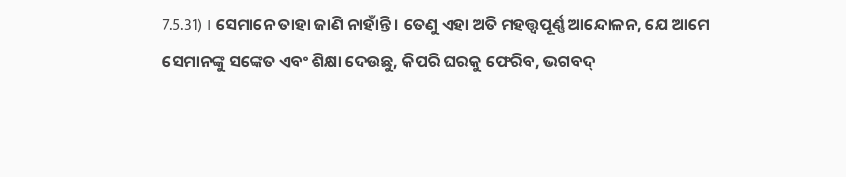7.5.31) । ସେମାନେ ତାହା ଜାଣି ନାହାଁନ୍ତି । ତେଣୁ ଏହା ଅତି ମହତ୍ତ୍ଵପୂର୍ଣ୍ଣ ଆନ୍ଦୋଳନ, ଯେ ଆମେ ସେମାନଙ୍କୁ ସଙ୍କେତ ଏବଂ ଶିକ୍ଷା ଦେଉଛୁ, କିପରି ଘରକୁ ଫେରିବ, ଭଗବଦ୍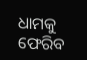ଧାମକୁ ଫେରିବ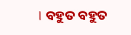। ବହୁତ ବହୁତ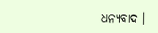ଧନ୍ୟବାଦ ।